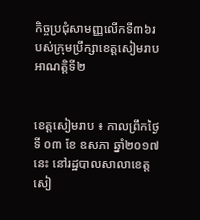កិច្ចប្រជុំសាមញ្ញលើកទី៣៦របស់ក្រុមប្រឹក្សាខេត្តសៀមរាប អាណត្តិទី២


ខេត្តសៀមរាប ៖ កាលព្រឹកថ្ងៃទី ០៣ ខែ ឧសភា ឆ្នាំ២០១៧នេះ នៅរដ្ឋបាលសាលាខេត្តសៀ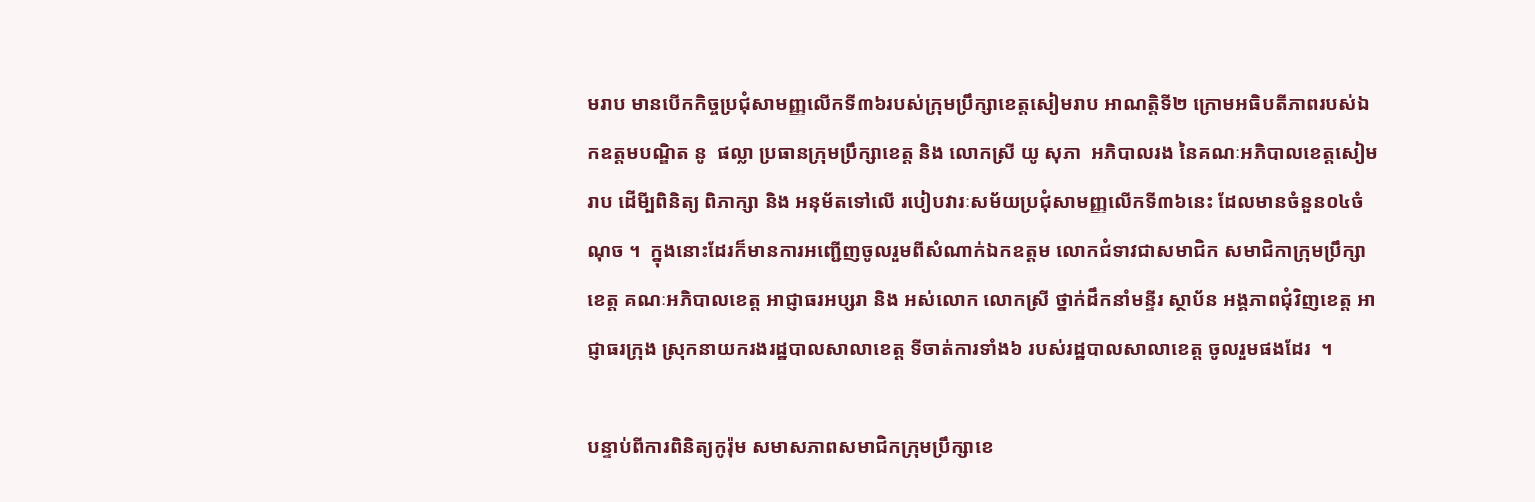មរាប មានបើកកិច្ចប្រជុំសាមញ្ញលើកទី៣៦របស់ក្រុមប្រឹក្សាខេត្តសៀមរាប អាណត្តិទី២ ក្រោមអធិបតីភាពរបស់ឯកឧត្តមបណ្ឌិត នូ  ផល្លា ប្រធានក្រុមប្រឹក្សាខេត្ត និង លោកស្រី យូ សុភា  អភិបាលរង នៃគណៈអភិបាលខេត្តសៀមរាប ដើមី្បពិនិត្យ ពិភាក្សា និង អនុម័តទៅលើ របៀបវារៈសម័យប្រជុំសាមញ្ញលើកទី៣៦នេះ ដែលមានចំនួន០៤ចំណុច ។  ក្នុងនោះដែរក៏មានការអញ្ជើញចូលរួមពីសំណាក់ឯកឧត្តម លោកជំទាវជាសមាជិក សមាជិកាក្រុមប្រឹក្សាខេត្ត គណៈអភិបាលខេត្ត អាជ្ញាធរអប្សរា និង អស់លោក លោកស្រី ថ្នាក់ដឹកនាំមន្ទីរ ស្ថាប័ន អង្គភាពជុំវិញខេត្ត អាជ្ញាធរក្រុង ស្រុកនាយករងរដ្ឋបាលសាលាខេត្ត ទីចាត់ការទាំង៦ របស់រដ្ឋបាលសាលាខេត្ត ចូលរួមផងដែរ  ។

បន្ទាប់ពីការពិនិត្យកូរ៉ុម សមាសភាពសមាជិកក្រុមប្រឹក្សាខេ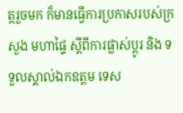ត្តរួចមក ក៏មានធ្វើការប្រកាសរបស់ក្រសួង មហាផ្ទៃ ស្តីពីការផ្លាស់ប្តូរ និង ទទួលស្គាល់ឯកឧត្តម ទេស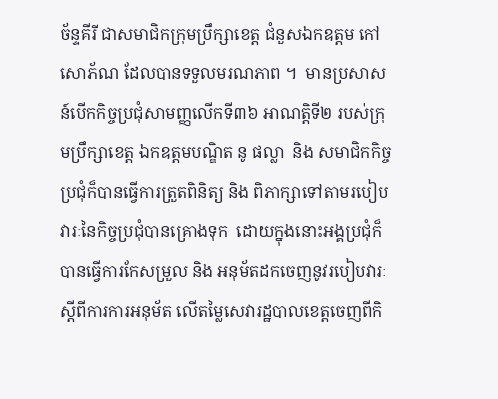ច័ន្ទគីរី ជាសមាជិកក្រុមប្រឹក្សាខេត្ត ជំនួសឯកឧត្តម កៅ សោភ័ណ ដែលបានទទួលមរណភាព ។  មានប្រសាសន៍បើកកិច្ចប្រជុំសាមញ្ញលើកទី៣៦ អាណត្តិទី២ របស់ក្រុមប្រឹក្សាខេត្ត ឯកឧត្តមបណ្ឌិត នូ ផល្លា  និង សមាជិកកិច្ចប្រជុំក៏បានធ្វើការត្រួតពិនិត្យ និង ពិភាក្សាទៅតាមរបៀបវារៈនៃកិច្ចប្រជុំបានគ្រោងទុក  ដោយក្នុងនោះអង្គប្រជុំក៏បានធ្វើការកែសម្រួល និង អនុម័តដកចេញនូវរបៀបវារៈ ស្តីពីការការអនុម័ត លើតម្លៃសេវារដ្ឋបាលខេត្តចេញពីកិ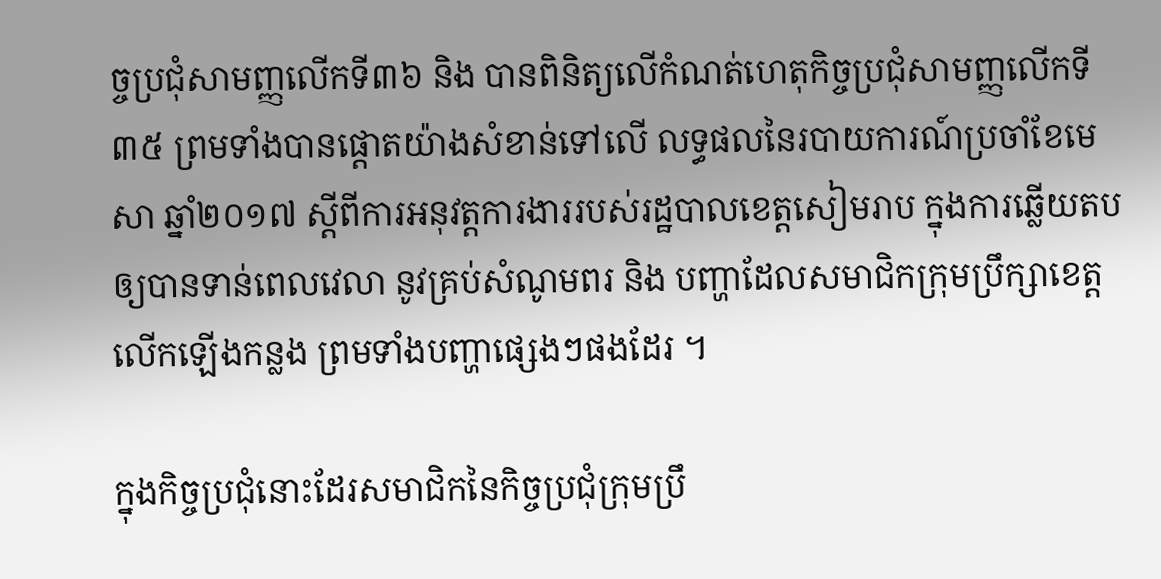ច្ចប្រជុំសាមញ្ញលើកទី៣៦ និង បានពិនិត្យលើកំណត់ហេតុកិច្ចប្រជុំសាមញ្ញលើកទី៣៥ ព្រមទាំងបានផ្តោតយ៉ាងសំខាន់ទៅលើ លទ្ធផលនៃរបាយការណ៍ប្រចាំខែមេសា ឆ្នាំ២០១៧ ស្តីពីការអនុវត្តការងាររបស់រដ្ឋបាលខេត្តសៀមរាប ក្នុងការឆ្លើយតបឲ្យបានទាន់ពេលវេលា នូវគ្រប់សំណូមពរ និង បញ្ហាដែលសមាជិកក្រុមប្រឹក្សាខេត្ត លើកឡើងកន្លង ព្រមទាំងបញ្ហាផ្សេងៗផងដែរ ។

ក្នុងកិច្ចប្រជុំនោះដែរសមាជិកនៃកិច្ចប្រជុំក្រុមប្រឹ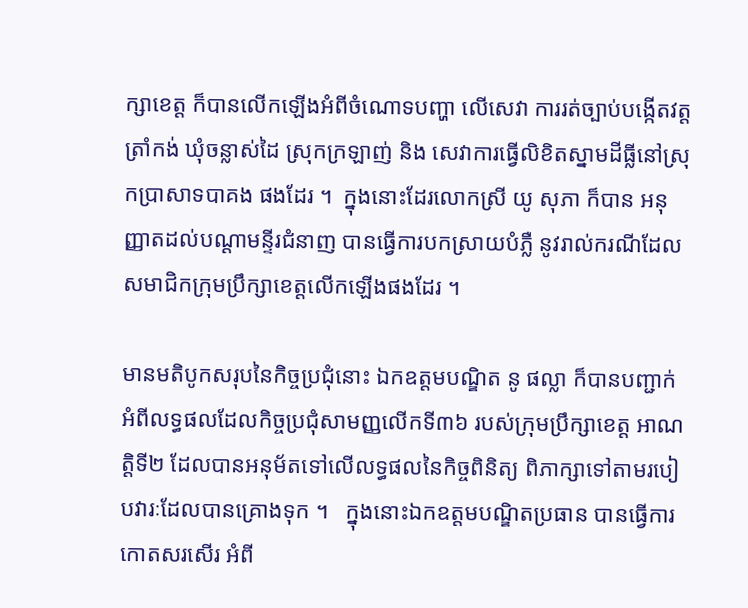ក្សាខេត្ត ក៏បានលើកឡើងអំពីចំណោទបញ្ហា លើសេវា ការរត់ច្បាប់បង្កើតវត្តត្រាំកង់ ឃុំចន្លាស់ដៃ ស្រុកក្រឡាញ់ និង សេវាការធ្វើលិខិតស្នាមដីធ្លីនៅស្រុកប្រាសាទបាគង ផងដែរ ។  ក្នុងនោះដែរលោកស្រី យូ សុភា ក៏បាន អនុញ្ញាតដល់បណ្តាមន្ទីរជំនាញ បានធ្វើការបកស្រាយបំភ្លឺ នូវរាល់ករណីដែលសមាជិកក្រុមប្រឹក្សាខេត្តលើកឡើងផងដែរ ។

មានមតិបូកសរុបនៃកិច្ចប្រជុំនោះ ឯកឧត្តមបណ្ឌិត នូ ផល្លា ក៏បានបញ្ជាក់អំពីលទ្ធផលដែលកិច្ចប្រជុំសាមញ្ញលើកទី៣៦ របស់ក្រុមប្រឹក្សាខេត្ត អាណត្តិទី២ ដែលបានអនុម័តទៅលើលទ្ធផលនៃកិច្ចពិនិត្យ ពិភាក្សាទៅតាមរបៀបវារៈដែលបានគ្រោងទុក ។   ក្នុងនោះឯកឧត្តមបណ្ឌិតប្រធាន បានធ្វើការកោតសរសើរ អំពី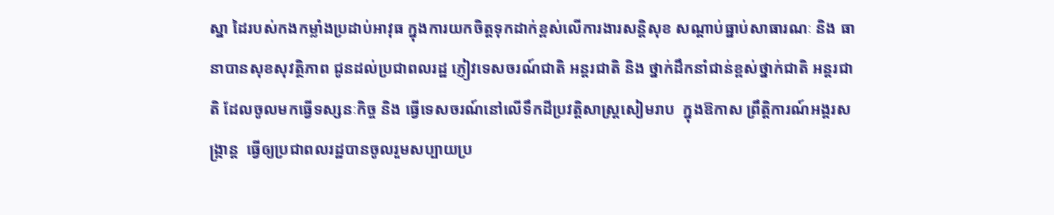ស្នា ដៃរបស់កងកម្លាំងប្រដាប់អាវុធ ក្នុងការយកចិត្តទុកដាក់ខ្ពស់លើការងារសន្តិសុខ សណ្តាប់ធ្នាប់សាធារណៈ និង ធានាបានសុខសុវត្ថិភាព ជូនដល់ប្រជាពលរដ្ឋ ភ្ញៀវទេសចរណ៍ជាតិ អន្តរជាតិ និង ថ្នាក់ដឹកនាំជាន់ខ្ពស់ថ្នាក់ជាតិ អន្តរជាតិ ដែលចូលមកធ្វើទស្សនៈកិច្ច និង ធ្វើទេសចរណ៍នៅលើទឹកដីប្រវត្តិសាស្ត្រសៀមរាប  ក្នុងឱកាស ព្រឹត្តិការណ៍អង្គរសង្ក្រាន្ត  ធ្វើឲ្យប្រជាពលរដ្ឋបានចូលរួមសប្បាយប្រ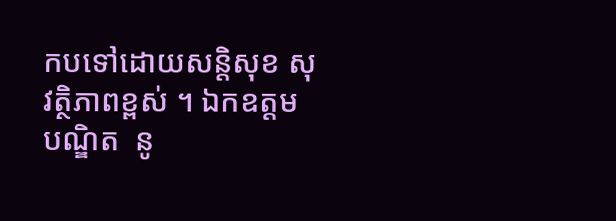កបទៅដោយសន្តិសុខ សុវត្ថិភាពខ្ពស់ ។ ឯកឧត្តមបណ្ឌិត  នូ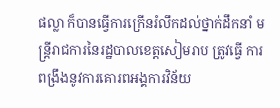ផល្លា ក៏បានធ្វើការក្រើនរំលឹកដល់ថ្នាក់ដឹកនាំ មន្ត្រីរាជការនៃរដ្ឋបាលខេត្តសៀមរាប ត្រូវធ្វើ ការពង្រឹងនូវការគោរពអង្គការវិន័យ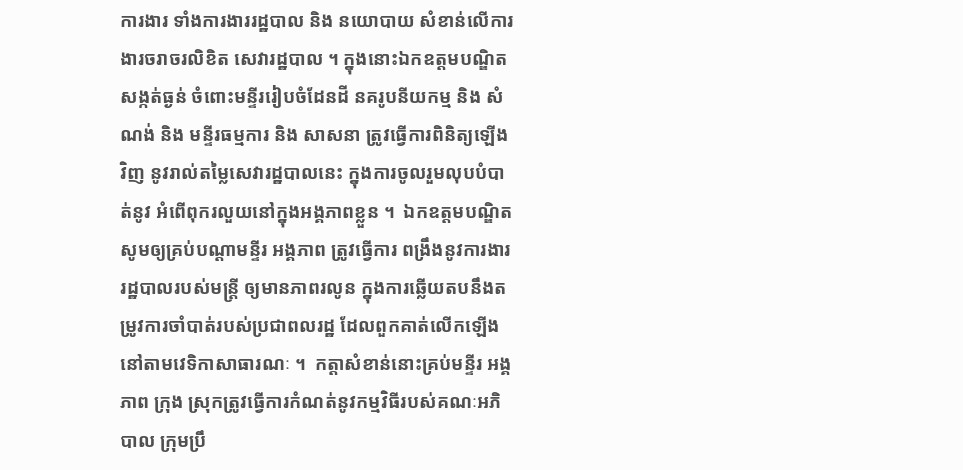ការងារ ទាំងការងាររដ្ឋបាល និង នយោបាយ សំខាន់លើការងារចរាចរលិខិត សេវារដ្ឋបាល ។ ក្នុងនោះឯកឧត្តមបណ្ឌិតសង្កត់ធ្ងន់ ចំពោះមន្ទីររៀបចំដែនដី នគរូបនីយកម្ម និង សំណង់ និង មន្ទីរធម្មការ និង សាសនា ត្រូវធ្វើការពិនិត្យឡើងវិញ នូវរាល់តម្លៃសេវារដ្ឋបាលនេះ ក្នុងការចូលរួមលុបបំបាត់នូវ អំពើពុករលួយនៅក្នុងអង្គភាពខ្លួន ។  ឯកឧត្តមបណ្ឌិតសូមឲ្យគ្រប់បណ្តាមន្ទីរ អង្គភាព ត្រូវធ្វើការ ពង្រឹងនូវការងាររដ្ឋបាលរបស់មន្ត្រី ឲ្យមានភាពរលូន ក្នុងការឆ្លើយតបនឹងតម្រូវការចាំបាត់របស់ប្រជាពលរដ្ឋ ដែលពួកគាត់លើកឡើងនៅតាមវេទិកាសាធារណៈ ។  កត្តាសំខាន់នោះគ្រប់មន្ទីរ អង្គភាព ក្រុង ស្រុកត្រូវធ្វើការកំណត់នូវកម្មវិធីរបស់គណៈអភិ បាល ក្រុមប្រឹ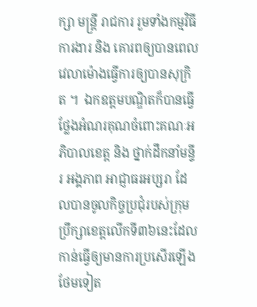ក្សា មន្ត្រី រាជការ រួមទាំងកម្មវិធីការងារ និង គោរពឲ្យបានពេលវេលាម៉ោងធ្វើការឲ្យបានសុក្រិត ។  ឯកឧត្តមបណ្ឌិតក៏បានធ្វើថ្លែងអំណរគុណចំពោះគណៈអភិបាលខេត្ត និង ថ្នាក់ដឹកនាំមន្ទីរ អង្គភាព អាជ្ញាធរអប្សរា ដែលបានចូលកិច្ចប្រជុំរបស់ក្រុមប្រឹក្សាខេត្តលើកទី៣៦នេះដែលកាន់ធ្វើឲ្យមានការប្រសើរឡើងថែមទៀត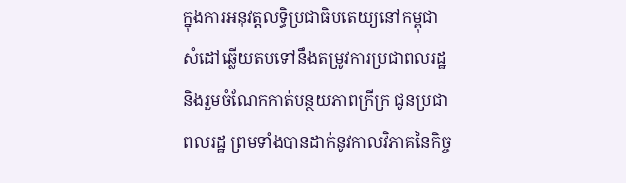ក្នុងការអនុវត្តលទ្ធិប្រជាធិបតេយ្យនៅកម្ពុជា សំដៅឆ្លើយតបទៅនឹងតម្រូវការប្រជាពលរដ្ឋនិងរួមចំណែកកាត់បន្ថយភាពក្រីក្រ ជូនប្រជាពលរដ្ឋ ព្រមទាំងបានដាក់នូវកាលវិភាគនៃកិច្ច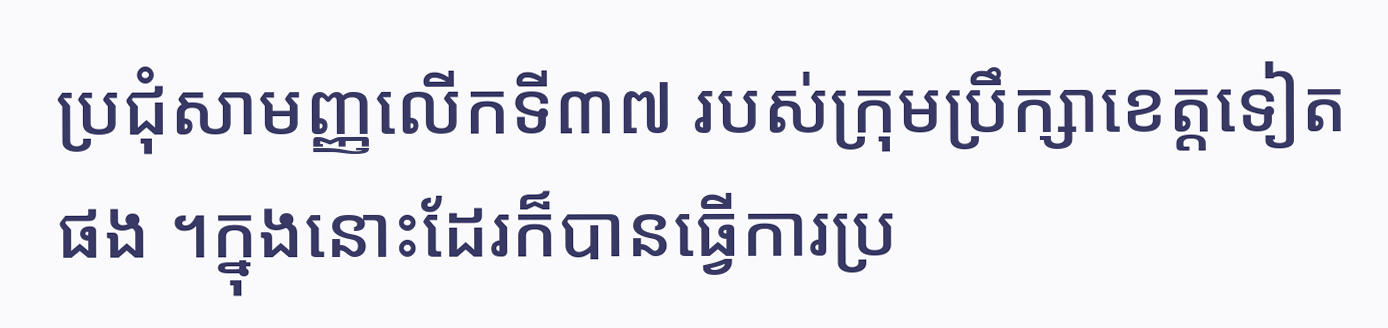ប្រជុំសាមញ្ញលើកទី៣៧ របស់ក្រុមប្រឹក្សាខេត្តទៀតផង ។ក្នុងនោះដែរក៏បានធ្វើការប្រ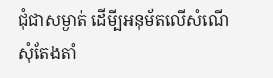ជុំជាសម្ងាត់ ដើមី្បអនុម័តលើសំណើសុំតែងតាំ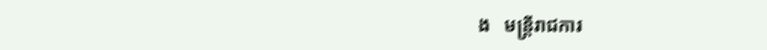ង   មន្ត្រីរាជការ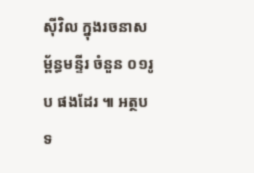ស៊ីវិល ក្នុងរចនាសម្ព័ន្ធមន្ទីរ ចំនួន ០១រូប ផងដែរ ៕ អត្ថបទ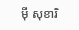ម៉ី សុខារិ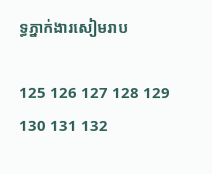ទ្ធភ្នាក់ងារសៀមរាប

125 126 127 128 129 130 131 132